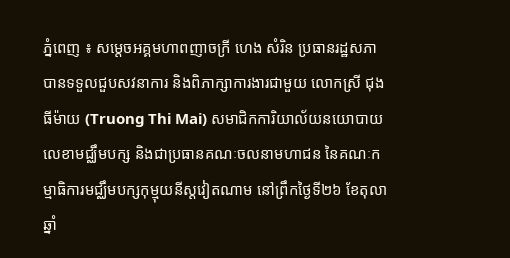ភ្នំពេញ ៖ សម្តេចអគ្គមហាពញាចក្រី ហេង សំរិន ប្រធានរដ្ឋសភា បានទទួលជួបសវនាការ និងពិភាក្សាការងារជាមួយ លោកស្រី ជុង ធីម៉ាយ (Truong Thi Mai) សមាជិកការិយាល័យនយោបាយលេខាមជ្ឈឹមបក្ស និងជាប្រធានគណៈចលនាមហាជន នៃគណៈកម្មាធិការមជ្ឈឹមបក្សកុម្មុយនីស្តវៀតណាម នៅព្រឹកថ្ងៃទី២៦ ខែតុលា ឆ្នាំ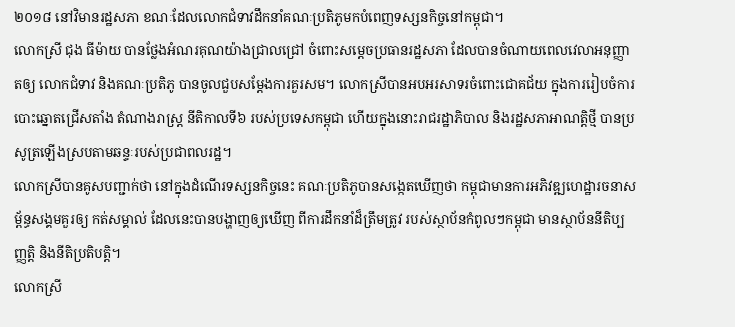២០១៨ នៅវិមានរដ្ឋសភា ខណៈដែលលោកជំទាវដឹកនាំគណៈប្រតិភូមកបំពេញទស្សនកិច្ចនៅកម្ពុជា។
លោកស្រី ជុង ធីម៉ាយ បានថ្លែងអំណរគុណយ៉ាងជ្រាលជ្រៅ ចំពោះសម្តេចប្រធានរដ្ឋសភា ដែលបានចំណាយពេលវេលាអនុញ្ញាតឲ្យ លោកជំទាវ និងគណៈប្រតិភូ បានចូលជួបសម្តែងការគួរសម។ លោកស្រីបានអបអរសាទរចំពោះជោគជ័យ ក្នុងការរៀបចំការបោះឆ្នោតជ្រើសតាំង តំណាងរាស្ត្រ នីតិកាលទី៦ របស់ប្រទេសកម្ពុជា ហើយក្នុងនោះរាជរដ្ឋាភិបាល និងរដ្ឋសភាអាណត្តិថ្មី បានប្រសូត្រឡើងស្របតាមឆន្ទៈរបស់ប្រជាពលរដ្ឋ។
លោកស្រីបានគូសបញ្ជាក់ថា នៅក្នុងដំណើរទស្សនកិច្ចនេះ គណៈប្រតិភូបានសង្កេតឃើញថា កម្ពុជាមានការអភិវឌ្ឍហេដ្ឋារចនាសម្ព័ន្ធសង្គមគួរឲ្យ កត់សម្គាល់ ដែលនេះបានបង្ហាញឲ្យឃើញ ពីការដឹកនាំដ៏ត្រឹមត្រូវ របស់ស្ថាប័នកំពូលៗកម្ពុជា មានស្ថាប័ននីតិប្បញ្ញត្តិ និងនីតិប្រតិបត្តិ។
លោកស្រី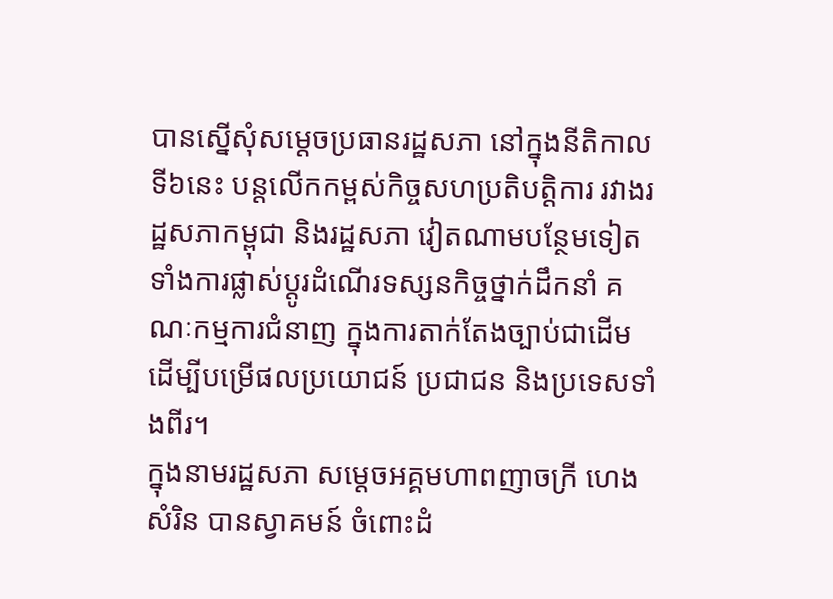បានស្នើសុំសម្តេចប្រធានរដ្ឋសភា នៅក្នុងនីតិកាលទី៦នេះ បន្តលើកកម្ពស់កិច្ចសហប្រតិបត្តិការ រវាងរដ្ឋសភាកម្ពុជា និងរដ្ឋសភា វៀតណាមបន្ថែមទៀត ទាំងការផ្លាស់ប្តូរដំណើរទស្សនកិច្ចថ្នាក់ដឹកនាំ គណៈកម្មការជំនាញ ក្នុងការតាក់តែងច្បាប់ជាដើម ដើម្បីបម្រើផលប្រយោជន៍ ប្រជាជន និងប្រទេសទាំងពីរ។
ក្នុងនាមរដ្ឋសភា សម្តេចអគ្គមហាពញាចក្រី ហេង សំរិន បានស្វាគមន៍ ចំពោះដំ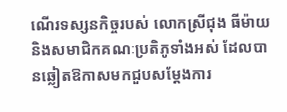ណើរទស្សនកិច្ចរបស់ លោកស្រីជុង ធីម៉ាយ និងសមាជិកគណៈប្រតិភូទាំងអស់ ដែលបានឆ្លៀតឱកាសមកជួបសម្តែងការ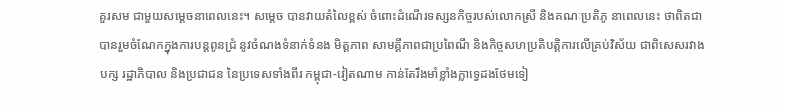គួរសម ជាមួយសម្តេចនាពេលនេះ។ សម្តេច បានវាយតំលៃខ្ពស់ ចំពោះដំណើរទស្សនកិច្ចរបស់លោកស្រី និងគណៈប្រតិភូ នាពេលនេះ ថាពិតជាបានរួមចំណែកក្នុងការបន្តពូនជ្រំ នូវចំណងទំនាក់ទំនង មិត្តភាព សាមគ្គីភាពជាប្រពៃណី និងកិច្ចសហប្រតិបត្តិការលើគ្រប់វិស័យ ជាពិសេសរវាងបក្ស រដ្ឋាភិបាល និងប្រជាជន នៃប្រទេសទាំងពីរ កម្ពុជា-វៀតណាម កាន់តែរឹងមាំខ្លាំងក្លាទ្វេដងថែមទៀ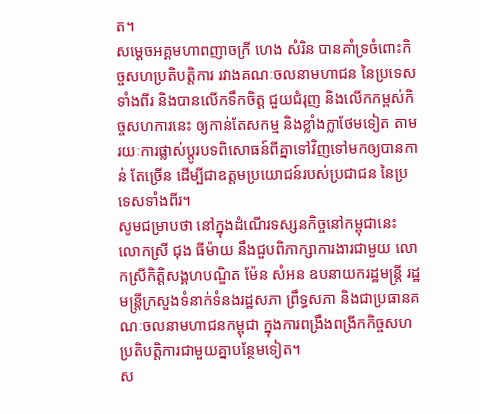ត។
សម្តេចអគ្គមហាពញាចក្រី ហេង សំរិន បានគាំទ្រចំពោះកិច្ចសហប្រតិបត្តិការ រវាងគណៈចលនាមហាជន នៃប្រទេសទាំងពីរ និងបានលើកទឹកចិត្ត ជួយជំរុញ និងលើកកម្ពស់កិច្ចសហការនេះ ឲ្យកាន់តែសកម្ម និងខ្លាំងក្លាថែមទៀត តាមរយៈការផ្លាស់ប្តូរបទពិសោធន៍ពីគ្នាទៅវិញទៅមកឲ្យបានកាន់ តែច្រើន ដើម្បីជាឧត្តមប្រយោជន៍របស់ប្រជាជន នៃប្រទេសទាំងពីរ។
សូមជម្រាបថា នៅក្នុងដំណើរទស្សនកិច្ចនៅកម្ពុជានេះ លោកស្រី ជុង ធីម៉ាយ នឹងជួបពិភាក្សាការងារជាមួយ លោកស្រីកិត្តិសង្គហបណ្ឌិត ម៉ែន សំអន ឧបនាយករដ្ឋមន្ត្រី រដ្ឋមន្ត្រីក្រសួងទំនាក់ទំនងរដ្ឋសភា ព្រឹទ្ធសភា និងជាប្រធានគណៈចលនាមហាជនកម្ពុជា ក្នុងការពង្រឹងពង្រីកកិច្ចសហប្រតិបត្តិការជាមួយគ្នាបន្ថែមទៀត។
ស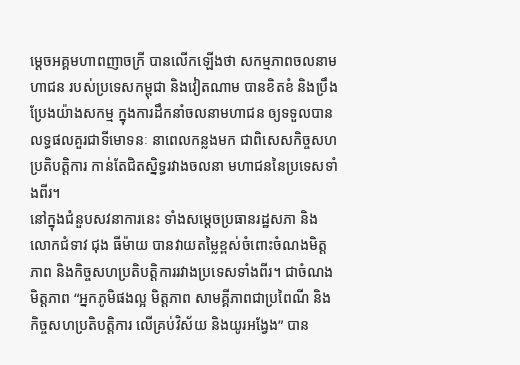ម្តេចអគ្គមហាពញាចក្រី បានលើកឡើងថា សកម្មភាពចលនាមហាជន របស់ប្រទេសកម្ពុជា និងវៀតណាម បានខិតខំ និងប្រឹងប្រែងយ៉ាងសកម្ម ក្នុងការដឹកនាំចលនាមហាជន ឲ្យទទួលបានលទ្ធផលគួរជាទីមោទនៈ នាពេលកន្លងមក ជាពិសេសកិច្ចសហប្រតិបត្តិការ កាន់តែជិតស្និទ្ធរវាងចលនា មហាជននៃប្រទេសទាំងពីរ។
នៅក្នុងជំនួបសវនាការនេះ ទាំងសម្តេចប្រធានរដ្ឋសភា និង លោកជំទាវ ជុង ធីម៉ាយ បានវាយតម្លៃខ្ពស់ចំពោះចំណងមិត្តភាព និងកិច្ចសហប្រតិបត្តិការរវាងប្រទេសទាំងពីរ។ ជាចំណងមិត្តភាព “អ្នកភូមិផងល្អ មិត្តភាព សាមគ្គីភាពជាប្រពៃណី និងកិច្ចសហប្រតិបត្តិការ លើគ្រប់វិស័យ និងយូរអង្វែង” បាន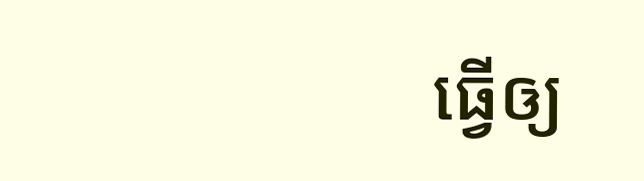ធ្វើឲ្យ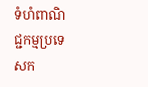ទំហំពាណិជ្ជកម្មប្រទេសក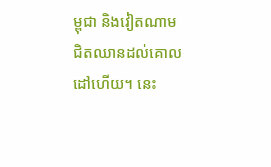ម្ពុជា និងវៀតណាម ជិតឈានដល់គោលដៅហើយ។ នេះ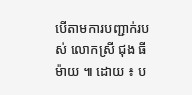បើតាមការបញ្ជាក់របស់ លោកស្រី ជុង ធី ម៉ាយ ៕ ដោយ ៖ ប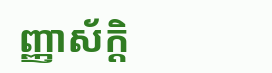ញ្ញាស័ក្តិ